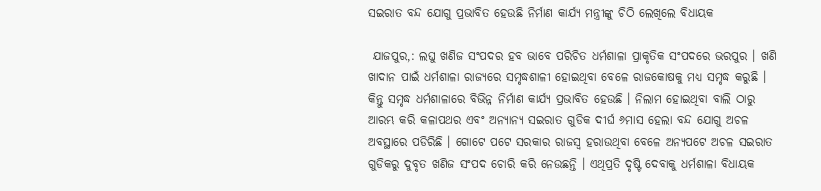ସଇରାତ ବନ୍ଦ ଯୋଗୁ ପ୍ରଭାବିତ ହେଉଛି ନିର୍ମାଣ କାର୍ଯ୍ୟ ମନ୍ତ୍ରୀଙ୍କୁ ଚିଠି ଲେଖିଲେ ବିଧାୟକ

 ଯାଜପୁର,: ଲଘୁ ଖଣିଜ ସଂପଦର ହବ ଭାବେ ପରିଚିତ ଧର୍ମଶାଳା ପ୍ରାକୃତିକ ସଂପଦରେ ଭରପୁର । ଖଣି ଖାଦାନ ପାଇଁ ଧର୍ମଶାଳା ରାଜ୍ୟରେ ସମୃଦ୍ଧଶାଳୀ ହୋଇଥିବା ବେଳେ ରାଜକୋଷକୁ ମଧ୍ୟ ସମୃଦ୍ଧ କରୁଛି । କିନ୍ତୁ ସମୃଦ୍ଧ ଧର୍ମଶାଳାରେ ବିଭିନ୍ନ ନିର୍ମାଣ କାର୍ଯ୍ୟ ପ୍ରଭାବିତ ହେଉଛି । ନିଲାମ ହୋଇଥିବା ବାଲି ଠାରୁ ଆରମ୍ଭ କରି କଳାପଥର ଏବଂ ଅନ୍ୟାନ୍ୟ ସଇରାତ ଗୁଡିକ ଦୀର୍ଘ ୬ମାସ ହେଲା ବନ୍ଦ ଯୋଗୁ ଅଚଳ ଅବସ୍ଥାରେ ପଡିରିଛି । ଗୋଟେ ପଟେ ସରକାର ରାଜସ୍ୱ ହରାଉଥିବା ବେଳେ ଅନ୍ୟପଟେ ଅଚଳ ସଇରାତ ଗୁଡିକରୁ ଦୁବୃତ ଖଣିଜ ସଂପଦ ଚୋରି କରି ନେଉଛନ୍ତି । ଏଥିପ୍ରତି ଦୃଷ୍ଟି ଦେବାକୁ ଧର୍ମଶାଳା ବିଧାୟକ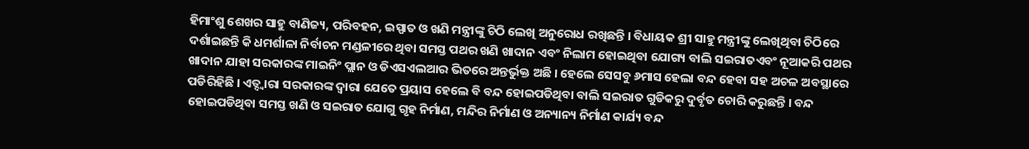ହିମାଂଶୁ ଶେଖର ସାହୁ ବାଣିଜ୍ୟ, ପରିବହନ, ଇସ୍ପାତ ଓ ଖଣି ମନ୍ତ୍ରୀଙ୍କୁ ଚିଠି ଲେଖି ଅନୁରୋଧ ରଖିଛନ୍ତି । ବିଧାୟକ ଶ୍ରୀ ସାହୁ ମନ୍ତ୍ରୀଙ୍କୁ ଲେଖିଥିବା ଚିଠିରେ ଦର୍ଶାଇଛନ୍ତି କି ଧମର୍ଶାଳା ନିର୍ବାଚନ ମଣ୍ଡଳୀରେ ଥିବା ସମସ୍ତ ପଥର ଖଣି ଖାଦାନ ଏବଂ ନିଲାମ ହୋଇଥିବା ଯୋଗ୍ୟ ବାଲି ସଇରାତଏବଂ ନୂଆକରି ପଥର ଖାଦାନ ଯାହା ସରକାରଙ୍କ ମାଇନିଂ ପ୍ଲାନ ଓ ଡିଏସଏଲଆର ଭିତରେ ଅନ୍ତର୍ଭୁକ୍ତ ଅଛି । ହେଲେ ସେସବୁ ୬ମାସ ହେଲା ବନ୍ଦ ହେବା ସହ ଅଚଳ ଅବସ୍ଥାରେ ପଡିରିହିଛି । ଏତ୍ଦ୍ୱାରା ସରକାରଙ୍କ ଦ୍ୱାରା ଯେତେ ପ୍ରୟାସ ହେଲେ ବି ବନ୍ଦ ହୋଇପଡିଥିବା ବାଲି ସଇରାତ ଗୁଡିକରୁ ଦୁର୍ବୃତ ଚୋରି କରୁଛନ୍ତି । ବନ୍ଦ ହୋଇପଡିଥିବା ସମସ୍ତ ଖଣି ଓ ସଇରାତ ଯୋଗୁ ଗୃହ ନିର୍ମାଣ, ମନ୍ଦିର ନିର୍ମାଣ ଓ ଅନ୍ୟାନ୍ୟ ନିର୍ମାଣ କାର୍ଯ୍ୟ ବନ୍ଦ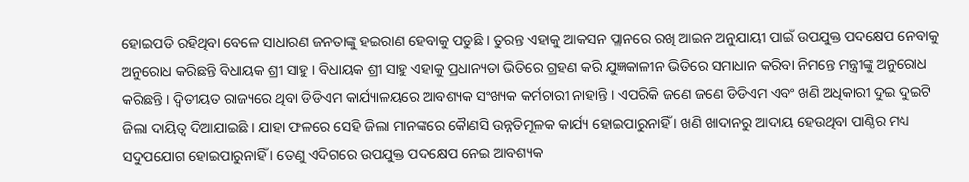ହୋଇପଡି ରହିଥିବା ବେଳେ ସାଧାରଣ ଜନତାଙ୍କୁ ହଇରାଣ ହେବାକୁ ପଡୁଛି । ତୁରନ୍ତ ଏହାକୁ ଆକସନ ପ୍ଲାନରେ ରଖି ଆଇନ ଅନୁଯାୟୀ ପାଇଁ ଉପଯୁକ୍ତ ପଦକ୍ଷେପ ନେବାକୁ ଅନୁରୋଧ କରିଛନ୍ତି ବିଧାୟକ ଶ୍ରୀ ସାହୁ । ବିଧାୟକ ଶ୍ରୀ ସାହୁ ଏହାକୁ ପ୍ରଧାନ୍ୟତା ଭିତିରେ ଗ୍ରହଣ କରି ଯୁଜ୍ଞକାଳୀନ ଭିତିରେ ସମାଧାନ କରିବା ନିମନ୍ତେ ମନ୍ତ୍ରୀଙ୍କୁ ଅନୁରୋଧ କରିଛନ୍ତି । ଦ୍ୱିତୀୟତ ରାଜ୍ୟରେ ଥିବା ଡିଡିଏମ କାର୍ଯ୍ୟାଳୟରେ ଆବଶ୍ୟକ ସଂଖ୍ୟକ କର୍ମଚାରୀ ନାହାନ୍ତି । ଏପରିକି ଜଣେ ଜଣେ ଡିଡିଏମ ଏବଂ ଖଣି ଅଧିକାରୀ ଦୁଇ ଦୁଇଟି ଜିଲା ଦାୟିତ୍ୱ ଦିଆଯାଇଛି । ଯାହା ଫଳରେ ସେହି ଜିଲା ମାନଙ୍କରେ କୈାଣସି ଉନ୍ନତିମୂଳକ କାର୍ଯ୍ୟ ହୋଇପାରୁନାହିଁ । ଖଣି ଖାଦାନରୁ ଆଦାୟ ହେଉଥିବା ପାଣ୍ଠିର ମଧ୍ୟ ସଦୁପଯୋଗ ହୋଇପାରୁନାହିଁ । ତେଣୁ ଏଦିଗରେ ଉପଯୁକ୍ତ ପଦକ୍ଷେପ ନେଇ ଆବଶ୍ୟକ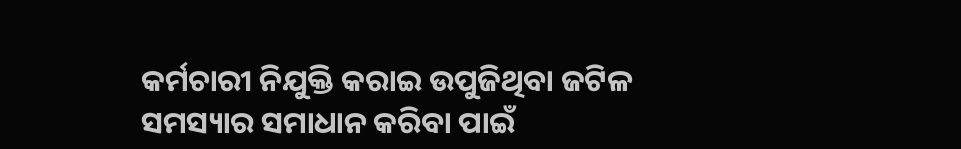କର୍ମଚାରୀ ନିଯୁକ୍ତି କରାଇ ଉପୁଜିଥିବା ଜଟିଳ ସମସ୍ୟାର ସମାଧାନ କରିବା ପାଇଁ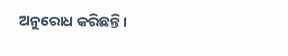ଅନୁରୋଧ କରିଛନ୍ତି ।